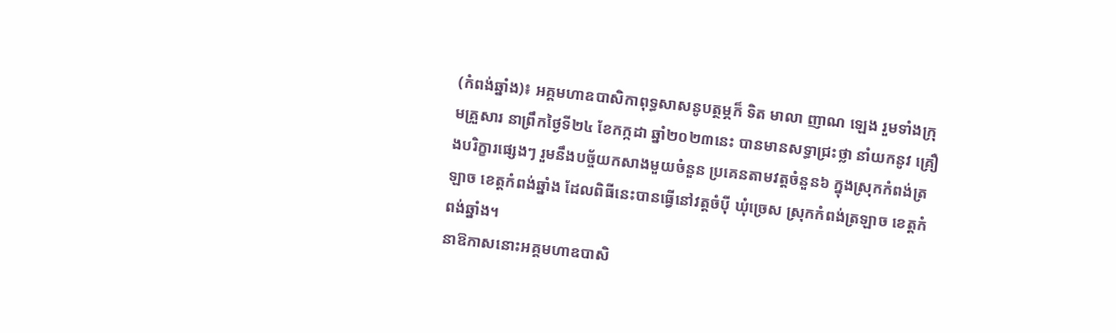(កំពង់ឆ្នាំង)៖ អគ្គមហាឧបាសិកាពុទ្ធសាសនូបត្ថម្ភក៏ ទិត មាលា ញាណ ឡេង រួមទាំងក្រុមគ្រួសារ នាព្រឹកថ្ងៃទី២៤ ខែកក្កដា ឆ្នាំ២០២៣នេះ បានមានសទ្ធាជ្រះថ្លា នាំយកនូវ គ្រឿងបរិក្ខារផ្សេងៗ រួមនឹងបច្ច័យកសាងមួយចំនួន ប្រគេនតាមវត្តចំនួន៦ ក្នុងស្រុកកំពង់ត្រឡាច ខេត្តកំពង់ឆ្នាំង ដែលពិធីនេះបានធ្វេីនៅវត្តចំបុី ឃុំច្រេស ស្រុកកំពង់ត្រឡាច ខេត្តកំពង់ឆ្នាំង។
នាឱកាសនោះអគ្គមហាឧបាសិ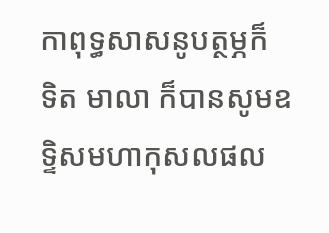កាពុទ្ធសាសនូបត្ថម្ភក៏ ទិត មាលា ក៏បានសូមឧទ្ទិសមហាកុសលផល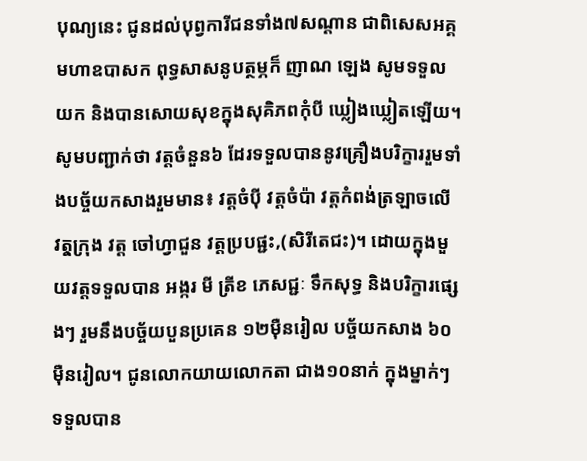បុណ្យនេះ ជូនដល់បុព្វការីជនទាំង៧សណ្តាន ជាពិសេសអគ្គមហាឧបាសក ពុទ្ធសាសនូបត្ថម្ភក៏ ញាណ ឡេង សូមទទួលយក និងបានសោយសុខក្នុងសុគិភពកុំបី ឃ្លៀងឃ្លៀតឡើយ។
សូមបញ្ជាក់ថា វត្តចំនួន៦ ដែរទទួលបាននូវគ្រឿងបរិក្ខាររួមទាំងបច្ច័យកសាងរួមមាន៖ វត្តចំបុី វត្តចំប៉ា វត្តកំពង់ត្រឡាចលើ វតុ្តក្រុង វត្ត ចៅហ្វាជួន វត្តប្របផ្ជះ,(សិរីតេជះ)។ ដោយក្នុងមួយវត្តទទួលបាន អង្ករ មី ត្រីខ ភេសជ្ជៈ ទឹកសុទ្ធ និងបរិក្ខារផ្សេងៗ រួមនឹងបច្ច័យបួនប្រគេន ១២មុឺនរៀល បច្ច័យកសាង ៦០មុឺនរៀល។ ជូនលោកយាយលោកតា ជាង១០នាក់ ក្នុងម្នាក់ៗទទួលបាន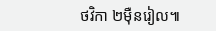ថវិកា ២មុឺនរៀល៕